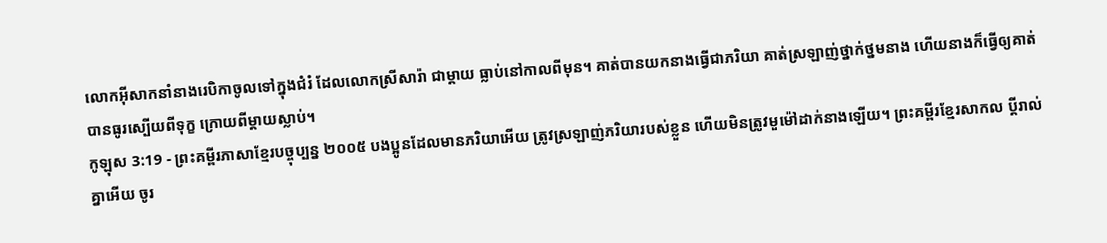លោកអ៊ីសាកនាំនាងរេបិកាចូលទៅក្នុងជំរំ ដែលលោកស្រីសារ៉ា ជាម្ដាយ ធ្លាប់នៅកាលពីមុន។ គាត់បានយកនាងធ្វើជាភរិយា គាត់ស្រឡាញ់ថ្នាក់ថ្នមនាង ហើយនាងក៏ធ្វើឲ្យគាត់បានធូរស្បើយពីទុក្ខ ក្រោយពីម្ដាយស្លាប់។
កូឡុស 3:19 - ព្រះគម្ពីរភាសាខ្មែរបច្ចុប្បន្ន ២០០៥ បងប្អូនដែលមានភរិយាអើយ ត្រូវស្រឡាញ់ភរិយារបស់ខ្លួន ហើយមិនត្រូវមួម៉ៅដាក់នាងឡើយ។ ព្រះគម្ពីរខ្មែរសាកល ប្ដីរាល់គ្នាអើយ ចូរ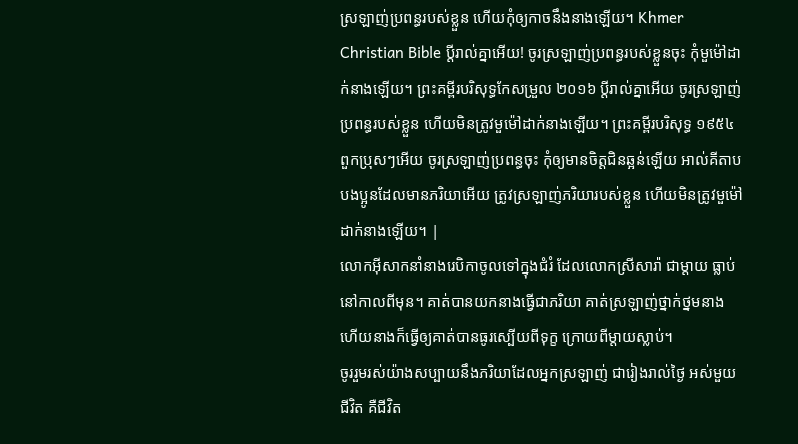ស្រឡាញ់ប្រពន្ធរបស់ខ្លួន ហើយកុំឲ្យកាចនឹងនាងឡើយ។ Khmer Christian Bible ប្ដីរាល់គ្នាអើយ! ចូរស្រឡាញ់ប្រពន្ធរបស់ខ្លួនចុះ កុំមួម៉ៅដាក់នាងឡើយ។ ព្រះគម្ពីរបរិសុទ្ធកែសម្រួល ២០១៦ ប្ដីរាល់គ្នាអើយ ចូរស្រឡាញ់ប្រពន្ធរបស់ខ្លួន ហើយមិនត្រូវមួម៉ៅដាក់នាងឡើយ។ ព្រះគម្ពីរបរិសុទ្ធ ១៩៥៤ ពួកប្រុសៗអើយ ចូរស្រឡាញ់ប្រពន្ធចុះ កុំឲ្យមានចិត្តជិនឆ្អន់ឡើយ អាល់គីតាប បងប្អូនដែលមានភរិយាអើយ ត្រូវស្រឡាញ់ភរិយារបស់ខ្លួន ហើយមិនត្រូវមួម៉ៅដាក់នាងឡើយ។ |
លោកអ៊ីសាកនាំនាងរេបិកាចូលទៅក្នុងជំរំ ដែលលោកស្រីសារ៉ា ជាម្ដាយ ធ្លាប់នៅកាលពីមុន។ គាត់បានយកនាងធ្វើជាភរិយា គាត់ស្រឡាញ់ថ្នាក់ថ្នមនាង ហើយនាងក៏ធ្វើឲ្យគាត់បានធូរស្បើយពីទុក្ខ ក្រោយពីម្ដាយស្លាប់។
ចូររួមរស់យ៉ាងសប្បាយនឹងភរិយាដែលអ្នកស្រឡាញ់ ជារៀងរាល់ថ្ងៃ អស់មួយជីវិត គឺជីវិត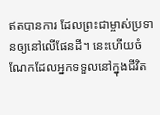ឥតបានការ ដែលព្រះជាម្ចាស់ប្រទានឲ្យនៅលើផែនដី។ នេះហើយចំណែកដែលអ្នកទទួលនៅក្នុងជីវិត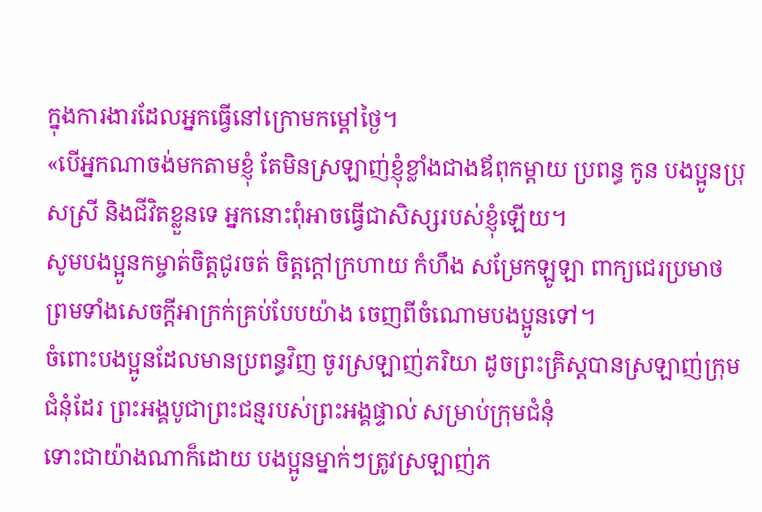ក្នុងការងារដែលអ្នកធ្វើនៅក្រោមកម្ដៅថ្ងៃ។
«បើអ្នកណាចង់មកតាមខ្ញុំ តែមិនស្រឡាញ់ខ្ញុំខ្លាំងជាងឪពុកម្ដាយ ប្រពន្ធ កូន បងប្អូនប្រុសស្រី និងជីវិតខ្លួនទេ អ្នកនោះពុំអាចធ្វើជាសិស្សរបស់ខ្ញុំឡើយ។
សូមបងប្អូនកម្ចាត់ចិត្តជូរចត់ ចិត្តក្ដៅក្រហាយ កំហឹង សម្រែកឡូឡា ពាក្យជេរប្រមាថ ព្រមទាំងសេចក្ដីអាក្រក់គ្រប់បែបយ៉ាង ចេញពីចំណោមបងប្អូនទៅ។
ចំពោះបងប្អូនដែលមានប្រពន្ធវិញ ចូរស្រឡាញ់ភរិយា ដូចព្រះគ្រិស្តបានស្រឡាញ់ក្រុមជំនុំដែរ ព្រះអង្គបូជាព្រះជន្មរបស់ព្រះអង្គផ្ទាល់ សម្រាប់ក្រុមជំនុំ
ទោះជាយ៉ាងណាក៏ដោយ បងប្អូនម្នាក់ៗត្រូវស្រឡាញ់ភ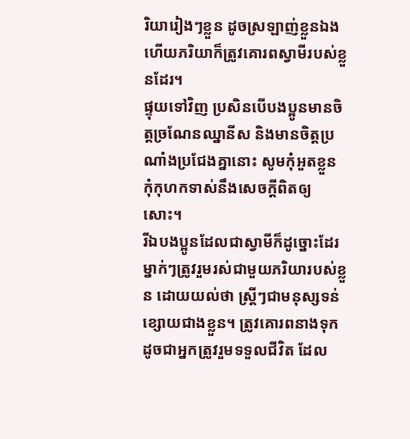រិយារៀងៗខ្លួន ដូចស្រឡាញ់ខ្លួនឯង ហើយភរិយាក៏ត្រូវគោរពស្វាមីរបស់ខ្លួនដែរ។
ផ្ទុយទៅវិញ ប្រសិនបើបងប្អូនមានចិត្តច្រណែនឈ្នានីស និងមានចិត្តប្រណាំងប្រជែងគ្នានោះ សូមកុំអួតខ្លួន កុំកុហកទាស់នឹងសេចក្ដីពិតឲ្យសោះ។
រីឯបងប្អូនដែលជាស្វាមីក៏ដូច្នោះដែរ ម្នាក់ៗត្រូវរួមរស់ជាមួយភរិយារបស់ខ្លួន ដោយយល់ថា ស្ត្រីៗជាមនុស្សទន់ខ្សោយជាងខ្លួន។ ត្រូវគោរពនាងទុកដូចជាអ្នកត្រូវរួមទទួលជីវិត ដែល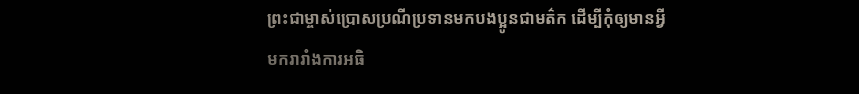ព្រះជាម្ចាស់ប្រោសប្រណីប្រទានមកបងប្អូនជាមត៌ក ដើម្បីកុំឲ្យមានអ្វីមករារាំងការអធិ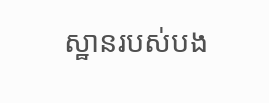ស្ឋានរបស់បង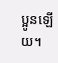ប្អូនឡើយ។